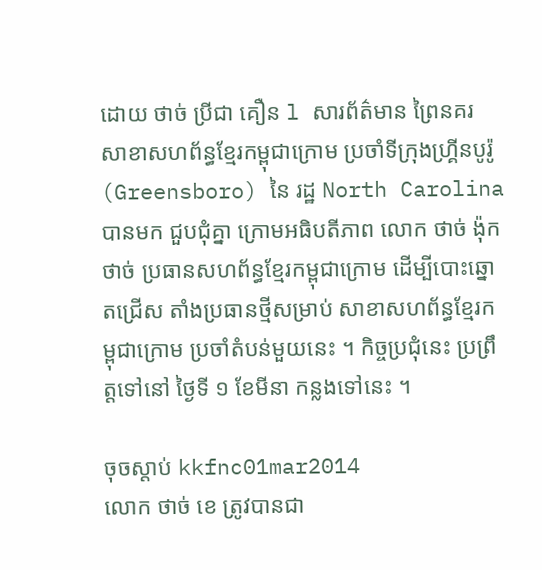ដោយ ថាច់ ប្រីជា គឿន l សារព័ត៌មាន ព្រៃនគរ
សាខាសហព័ន្ធខ្មែរកម្ពុជាក្រោម ប្រចាំទីក្រុងហ្គ្រីនបូរ៉ូ (Greensboro) នៃ រដ្ឋ North Carolina បានមក ជួបជុំគ្នា ក្រោមអធិបតីភាព លោក ថាច់ ង៉ុក ថាច់ ប្រធានសហព័ន្ធខ្មែរកម្ពុជាក្រោម ដើម្បីបោះឆ្នោតជ្រើស តាំងប្រធានថ្មីសម្រាប់ សាខាសហព័ន្ធខ្មែរក ម្ពុជាក្រោម ប្រចាំតំបន់មួយនេះ ។ កិច្ចប្រជុំនេះ ប្រព្រឹត្តទៅនៅ ថ្ងៃទី ១ ខែមីនា កន្លងទៅនេះ ។

ចុចស្ដាប់ kkfnc01mar2014
លោក ថាច់ ខេ ត្រូវបានជា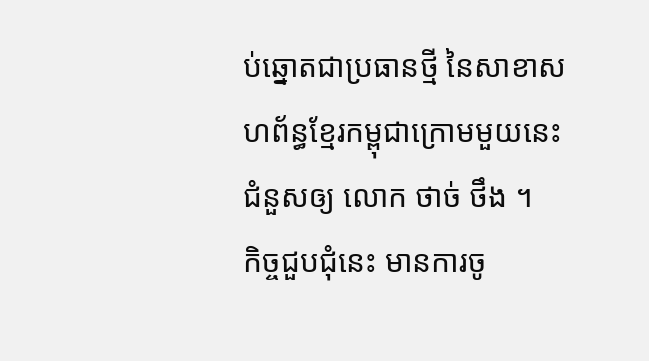ប់ឆ្នោតជាប្រធានថ្មី នៃសាខាសហព័ន្ធខ្មែរកម្ពុជាក្រោមមួយនេះ ជំនួសឲ្យ លោក ថាច់ ថឹង ។
កិច្ចជួបជុំនេះ មានការចូ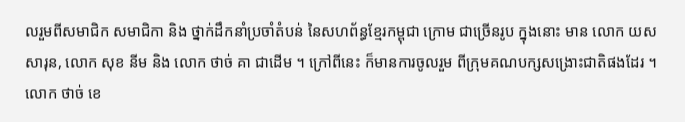លរួមពីសមាជិក សមាជិកា និង ថ្នាក់ដឹកនាំប្រចាំតំបន់ នៃសហព័ន្ធខ្មែរកម្ពុជា ក្រោម ជាច្រើនរូប ក្នុងនោះ មាន លោក យស សារុន, លោក សុខ នីម និង លោក ថាច់ គា ជាដើម ។ ក្រៅពីនេះ ក៏មានការចូលរួម ពីក្រុមគណបក្សសង្រោះជាតិផងដែរ ។
លោក ថាច់ ខេ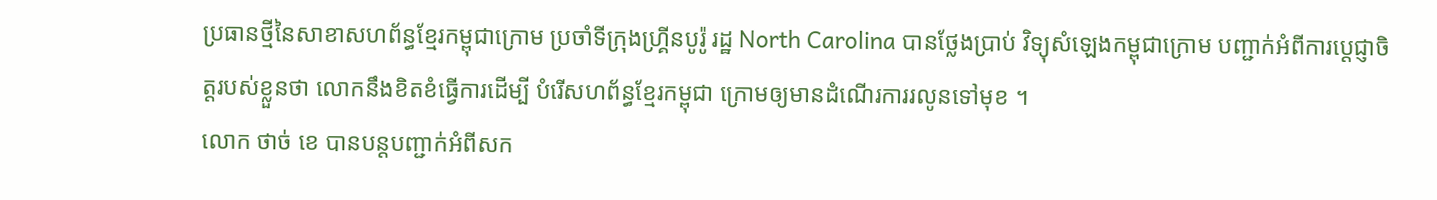ប្រធានថ្មីនៃសាខាសហព័ន្ធខ្មែរកម្ពុជាក្រោម ប្រចាំទីក្រុងហ្គ្រីនបូរ៉ូ រដ្ឋ North Carolina បានថ្លែងប្រាប់ វិទ្យុសំឡេងកម្ពុជាក្រោម បញ្ជាក់អំពីការប្ដេជ្ញាចិត្តរបស់ខ្លួនថា លោកនឹងខិតខំធ្វើការដើម្បី បំរើសហព័ន្ធខ្មែរកម្ពុជា ក្រោមឲ្យមានដំណើរការរលូនទៅមុខ ។
លោក ថាច់ ខេ បានបន្តបញ្ជាក់អំពីសក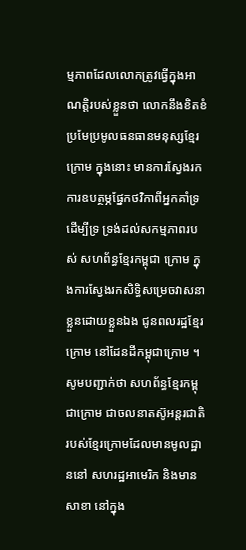ម្មភាពដែលលោកត្រូវធ្វើក្នុងអាណត្តិរបស់ខ្លួនថា លោកនឹងខិតខំ ប្រមែប្រមូលធនធានមនុស្សខ្មែរក្រោម ក្នុងនោះ មានការស្វែងរកការឧបត្ថម្ភផ្នែកថវិកាពីអ្នកគាំទ្រដើម្បីទ្រ ទ្រង់ដល់សកម្មភាពរបស់ សហព័ន្ធខ្មែរកម្ពុជា ក្រោម ក្នុងការស្វែងរកសិទ្ធិសម្រេចវាសនាខ្លួនដោយខ្លួនឯង ជូនពលរដ្ឋខ្មែរក្រោម នៅដែនដីកម្ពុជាក្រោម ។
សូមបញ្ជាក់ថា សហព័ន្ធខ្មែរកម្ពុជាក្រោម ជាចលនាតស៊ូអន្តរជាតិរបស់ខ្មែរក្រោមដែលមានមូលដ្ឋាននៅ សហរដ្ឋអាមេរិក និងមានសាខា នៅក្នុង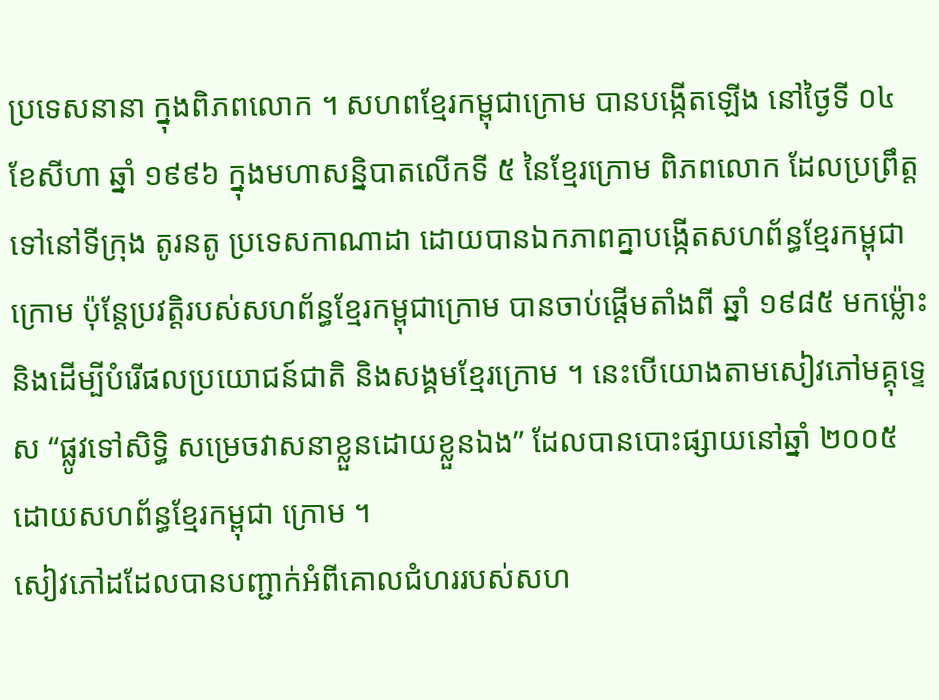ប្រទេសនានា ក្នុងពិភពលោក ។ សហពខ្មែរកម្ពុជាក្រោម បានបង្កើតឡើង នៅថ្ងៃទី ០៤ ខែសីហា ឆ្នាំ ១៩៩៦ ក្នុងមហាសន្និបាតលើកទី ៥ នៃខ្មែរក្រោម ពិភពលោក ដែលប្រព្រឹត្តទៅនៅទីក្រុង តូរនតូ ប្រទេសកាណាដា ដោយបានឯកភាពគ្នាបង្កើតសហព័ន្ធខ្មែរកម្ពុជាក្រោម ប៉ុន្តែប្រវត្តិរបស់សហព័ន្ធខ្មែរកម្ពុជាក្រោម បានចាប់ផ្តើមតាំងពី ឆ្នាំ ១៩៨៥ មកម្ល៉ោះ និងដើម្បីបំរើផលប្រយោជន៍ជាតិ និងសង្គមខ្មែរក្រោម ។ នេះបើយោងតាមសៀវភៅមគ្គុទ្ទេស “ផ្លូវទៅសិទ្ធិ សម្រេចវាសនាខ្លួនដោយខ្លួនឯង” ដែលបានបោះផ្សាយនៅឆ្នាំ ២០០៥ ដោយសហព័ន្ធខ្មែរកម្ពុជា ក្រោម ។
សៀវភៅដដែលបានបញ្ជាក់អំពីគោលជំហររបស់សហ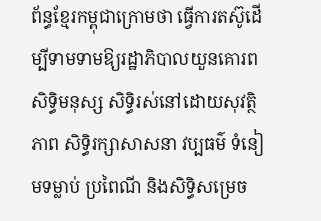ព័ន្ធខ្មែរកម្ពុជាក្រោមថា ធ្វើការតស៊ូដើម្បីទាមទាមឱ្យរដ្ឋាភិបាលយួនគោរពសិទ្ធិមនុស្ស សិទ្ធិរស់នៅដោយសុវត្ថិភាព សិទ្ធិរក្សាសាសនា វប្បធម៌ ទំនៀមទម្លាប់ ប្រពៃណី និងសិទ្ធិសម្រេច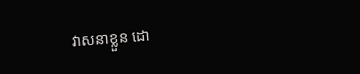វាសនាខ្លួន ដោ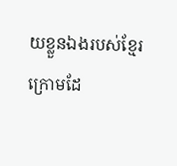យខ្លួនឯងរបស់ខ្មែរក្រោមដែ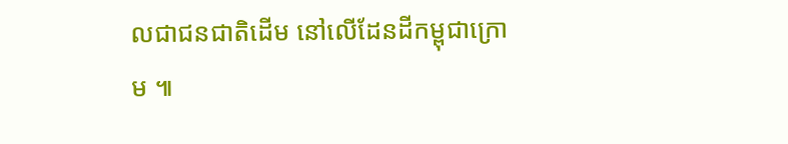លជាជនជាតិដើម នៅលើដែនដីកម្ពុជាក្រោម ៕